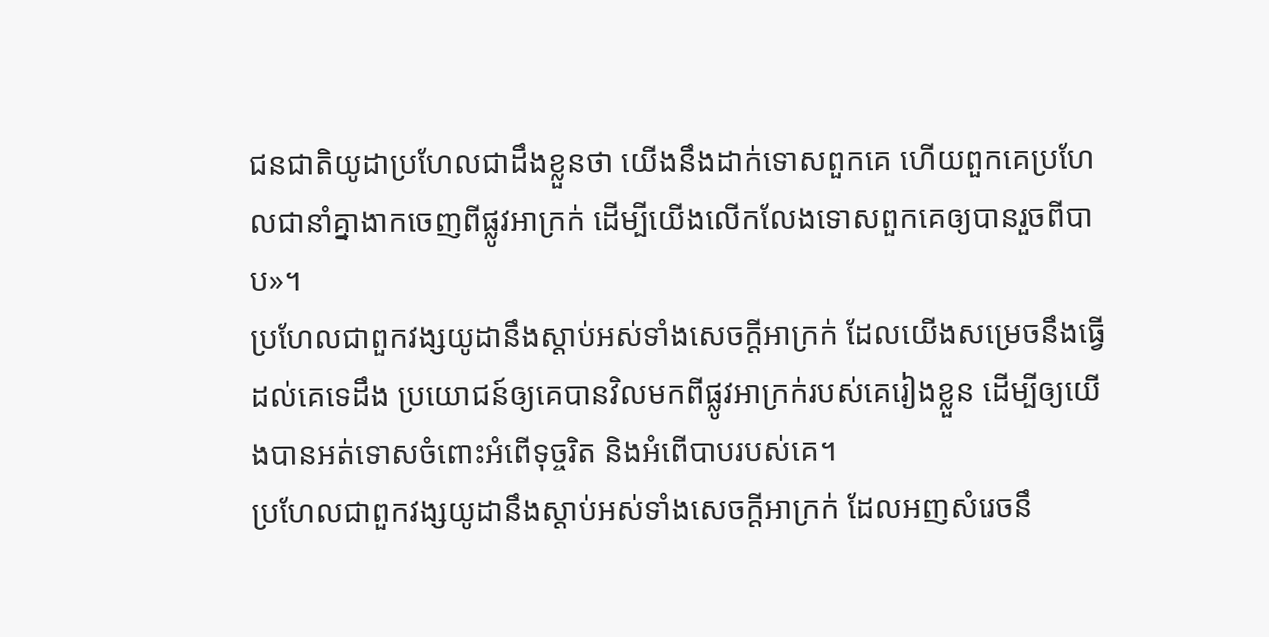ជនជាតិយូដាប្រហែលជាដឹងខ្លួនថា យើងនឹងដាក់ទោសពួកគេ ហើយពួកគេប្រហែលជានាំគ្នាងាកចេញពីផ្លូវអាក្រក់ ដើម្បីយើងលើកលែងទោសពួកគេឲ្យបានរួចពីបាប»។
ប្រហែលជាពួកវង្សយូដានឹងស្តាប់អស់ទាំងសេចក្ដីអាក្រក់ ដែលយើងសម្រេចនឹងធ្វើដល់គេទេដឹង ប្រយោជន៍ឲ្យគេបានវិលមកពីផ្លូវអាក្រក់របស់គេរៀងខ្លួន ដើម្បីឲ្យយើងបានអត់ទោសចំពោះអំពើទុច្ចរិត និងអំពើបាបរបស់គេ។
ប្រហែលជាពួកវង្សយូដានឹងស្តាប់អស់ទាំងសេចក្ដីអាក្រក់ ដែលអញសំរេចនឹ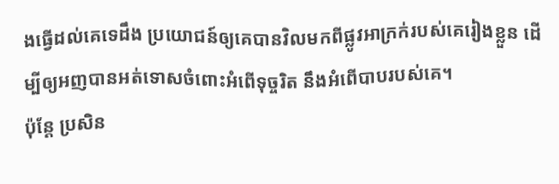ងធ្វើដល់គេទេដឹង ប្រយោជន៍ឲ្យគេបានវិលមកពីផ្លូវអាក្រក់របស់គេរៀងខ្លួន ដើម្បីឲ្យអញបានអត់ទោសចំពោះអំពើទុច្ចរិត នឹងអំពើបាបរបស់គេ។
ប៉ុន្តែ ប្រសិន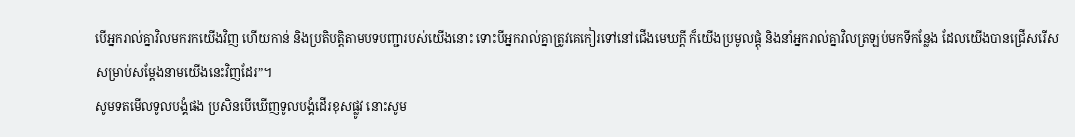បើអ្នករាល់គ្នាវិលមករកយើងវិញ ហើយកាន់ និងប្រតិបត្តិតាមបទបញ្ជារបស់យើងនោះ ទោះបីអ្នករាល់គ្នាត្រូវគេកៀរទៅនៅជើងមេឃក្ដី ក៏យើងប្រមូលផ្ដុំ និងនាំអ្នករាល់គ្នាវិលត្រឡប់មកទីកន្លែង ដែលយើងបានជ្រើសរើស សម្រាប់សម្តែងនាមយើងនេះវិញដែរ”។
សូមទតមើលទូលបង្គំផង ប្រសិនបើឃើញទូលបង្គំដើរខុសផ្លូវ នោះសូម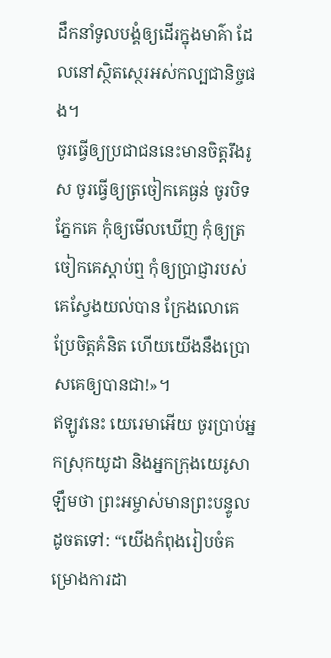ដឹកនាំទូលបង្គំឲ្យដើរក្នុងមាគ៌ា ដែលនៅស្ថិតស្ថេរអស់កល្បជានិច្ចផង។
ចូរធ្វើឲ្យប្រជាជននេះមានចិត្តរឹងរូស ចូរធ្វើឲ្យត្រចៀកគេធ្ងន់ ចូរបិទភ្នែកគេ កុំឲ្យមើលឃើញ កុំឲ្យត្រចៀកគេស្ដាប់ឮ កុំឲ្យប្រាជ្ញារបស់គេស្វែងយល់បាន ក្រែងលោគេប្រែចិត្តគំនិត ហើយយើងនឹងប្រោសគេឲ្យបានជា!»។
ឥឡូវនេះ យេរេមាអើយ ចូរប្រាប់អ្នកស្រុកយូដា និងអ្នកក្រុងយេរូសាឡឹមថា ព្រះអម្ចាស់មានព្រះបន្ទូលដូចតទៅ: “យើងកំពុងរៀបចំគម្រោងការដា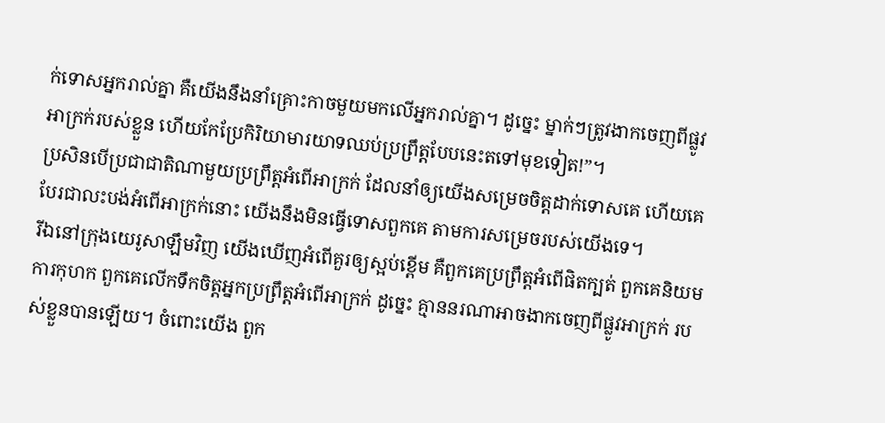ក់ទោសអ្នករាល់គ្នា គឺយើងនឹងនាំគ្រោះកាចមួយមកលើអ្នករាល់គ្នា។ ដូច្នេះ ម្នាក់ៗត្រូវងាកចេញពីផ្លូវអាក្រក់របស់ខ្លួន ហើយកែប្រែកិរិយាមារយាទឈប់ប្រព្រឹត្តបែបនេះតទៅមុខទៀត!”។
ប្រសិនបើប្រជាជាតិណាមួយប្រព្រឹត្តអំពើអាក្រក់ ដែលនាំឲ្យយើងសម្រេចចិត្តដាក់ទោសគេ ហើយគេបែរជាលះបង់អំពើអាក្រក់នោះ យើងនឹងមិនធ្វើទោសពួកគេ តាមការសម្រេចរបស់យើងទេ។
រីឯនៅក្រុងយេរូសាឡឹមវិញ យើងឃើញអំពើគួរឲ្យស្អប់ខ្ពើម គឺពួកគេប្រព្រឹត្តអំពើផិតក្បត់ ពួកគេនិយមការកុហក ពួកគេលើកទឹកចិត្តអ្នកប្រព្រឹត្តអំពើអាក្រក់ ដូច្នេះ គ្មាននរណាអាចងាកចេញពីផ្លូវអាក្រក់ របស់ខ្លួនបានឡើយ។ ចំពោះយើង ពួក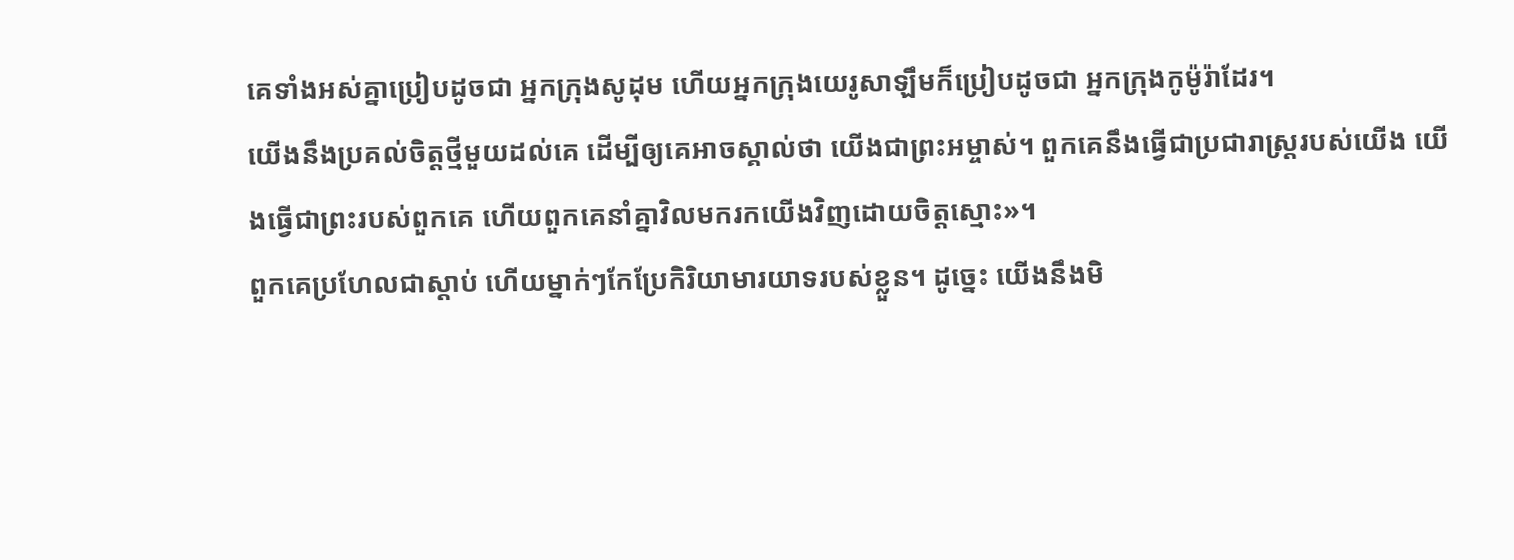គេទាំងអស់គ្នាប្រៀបដូចជា អ្នកក្រុងសូដុម ហើយអ្នកក្រុងយេរូសាឡឹមក៏ប្រៀបដូចជា អ្នកក្រុងកូម៉ូរ៉ាដែរ។
យើងនឹងប្រគល់ចិត្តថ្មីមួយដល់គេ ដើម្បីឲ្យគេអាចស្គាល់ថា យើងជាព្រះអម្ចាស់។ ពួកគេនឹងធ្វើជាប្រជារាស្ត្ររបស់យើង យើងធ្វើជាព្រះរបស់ពួកគេ ហើយពួកគេនាំគ្នាវិលមករកយើងវិញដោយចិត្តស្មោះ»។
ពួកគេប្រហែលជាស្ដាប់ ហើយម្នាក់ៗកែប្រែកិរិយាមារយាទរបស់ខ្លួន។ ដូច្នេះ យើងនឹងមិ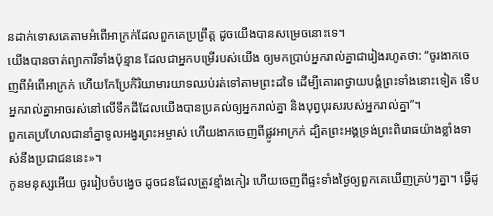នដាក់ទោសគេតាមអំពើអាក្រក់ដែលពួកគេប្រព្រឹត្ត ដូចយើងបានសម្រេចនោះទេ។
យើងបានចាត់ព្យាការីទាំងប៉ុន្មាន ដែលជាអ្នកបម្រើរបស់យើង ឲ្យមកប្រាប់អ្នករាល់គ្នាជារៀងរហូតថា: “ចូរងាកចេញពីអំពើអាក្រក់ ហើយកែប្រែកិរិយាមារយាទឈប់រត់ទៅតាមព្រះដទៃ ដើម្បីគោរពថ្វាយបង្គំព្រះទាំងនោះទៀត ទើបអ្នករាល់គ្នាអាចរស់នៅលើទឹកដីដែលយើងបានប្រគល់ឲ្យអ្នករាល់គ្នា និងបុព្វបុរសរបស់អ្នករាល់គ្នា”។
ពួកគេប្រហែលជានាំគ្នាទូលអង្វរព្រះអម្ចាស់ ហើយងាកចេញពីផ្លូវអាក្រក់ ដ្បិតព្រះអង្គទ្រង់ព្រះពិរោធយ៉ាងខ្លាំងទាស់នឹងប្រជាជននេះ»។
កូនមនុស្សអើយ ចូររៀបចំបង្វេច ដូចជនដែលត្រូវខ្មាំងកៀរ ហើយចេញពីផ្ទះទាំងថ្ងៃឲ្យពួកគេឃើញគ្រប់ៗគ្នា។ ធ្វើដូ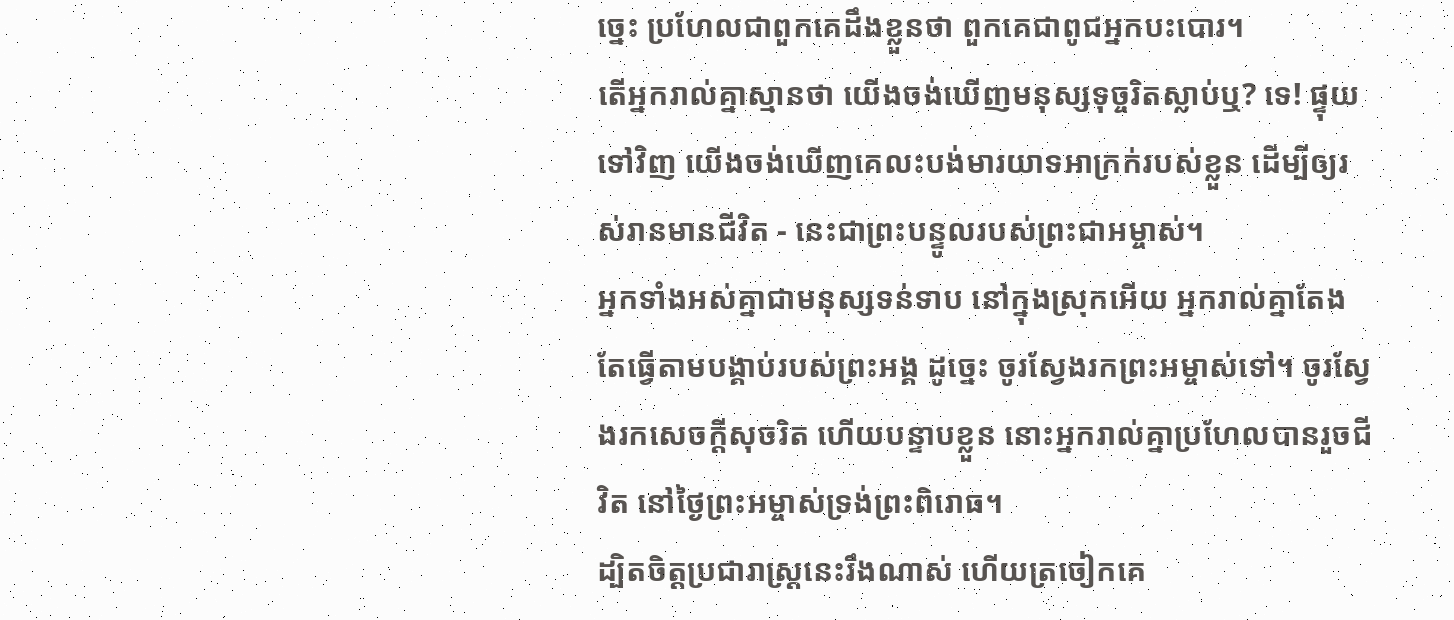ច្នេះ ប្រហែលជាពួកគេដឹងខ្លួនថា ពួកគេជាពូជអ្នកបះបោរ។
តើអ្នករាល់គ្នាស្មានថា យើងចង់ឃើញមនុស្សទុច្ចរិតស្លាប់ឬ? ទេ! ផ្ទុយទៅវិញ យើងចង់ឃើញគេលះបង់មារយាទអាក្រក់របស់ខ្លួន ដើម្បីឲ្យរស់រានមានជីវិត - នេះជាព្រះបន្ទូលរបស់ព្រះជាអម្ចាស់។
អ្នកទាំងអស់គ្នាជាមនុស្សទន់ទាប នៅក្នុងស្រុកអើយ អ្នករាល់គ្នាតែងតែធ្វើតាមបង្គាប់របស់ព្រះអង្គ ដូច្នេះ ចូរស្វែងរកព្រះអម្ចាស់ទៅ។ ចូរស្វែងរកសេចក្ដីសុចរិត ហើយបន្ទាបខ្លួន នោះអ្នករាល់គ្នាប្រហែលបានរួចជីវិត នៅថ្ងៃព្រះអម្ចាស់ទ្រង់ព្រះពិរោធ។
ដ្បិតចិត្តប្រជារាស្ដ្រនេះរឹងណាស់ ហើយត្រចៀកគេ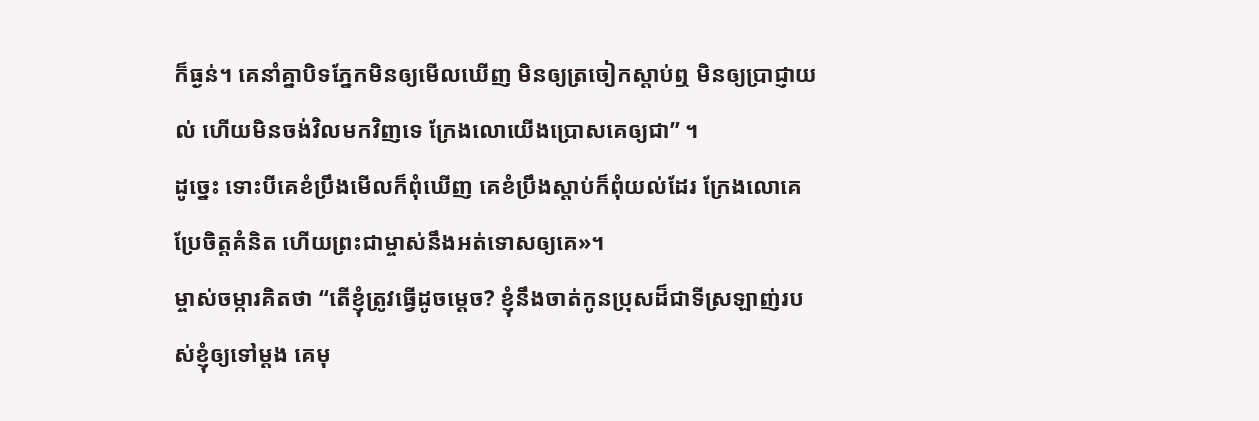ក៏ធ្ងន់។ គេនាំគ្នាបិទភ្នែកមិនឲ្យមើលឃើញ មិនឲ្យត្រចៀកស្ដាប់ឮ មិនឲ្យប្រាជ្ញាយល់ ហើយមិនចង់វិលមកវិញទេ ក្រែងលោយើងប្រោសគេឲ្យជា” ។
ដូច្នេះ ទោះបីគេខំប្រឹងមើលក៏ពុំឃើញ គេខំប្រឹងស្ដាប់ក៏ពុំយល់ដែរ ក្រែងលោគេប្រែចិត្តគំនិត ហើយព្រះជាម្ចាស់នឹងអត់ទោសឲ្យគេ»។
ម្ចាស់ចម្ការគិតថា “តើខ្ញុំត្រូវធ្វើដូចម្ដេច? ខ្ញុំនឹងចាត់កូនប្រុសដ៏ជាទីស្រឡាញ់របស់ខ្ញុំឲ្យទៅម្ដង គេមុ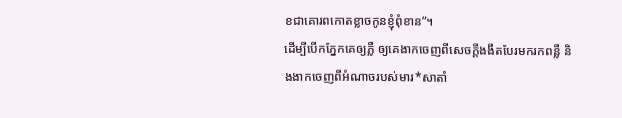ខជាគោរពកោតខ្លាចកូនខ្ញុំពុំខាន”។
ដើម្បីបើកភ្នែកគេឲ្យភ្លឺ ឲ្យគេងាកចេញពីសេចក្ដីងងឹតបែរមករកពន្លឺ និងងាកចេញពីអំណាចរបស់មារ*សាតាំ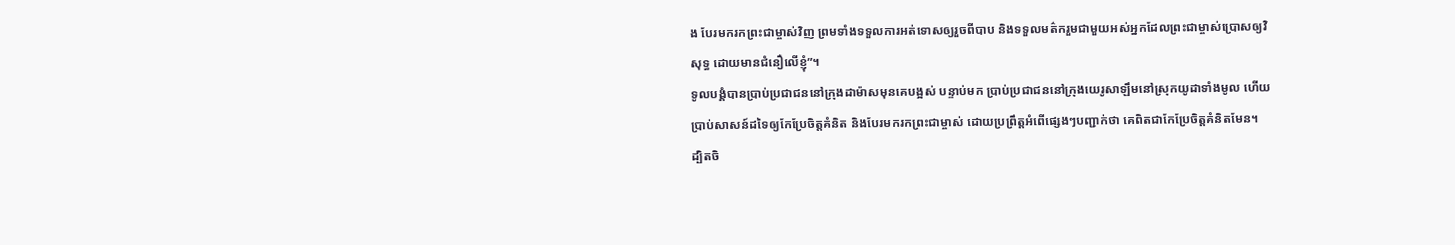ង បែរមករកព្រះជាម្ចាស់វិញ ព្រមទាំងទទួលការអត់ទោសឲ្យរួចពីបាប និងទទួលមត៌ករួមជាមួយអស់អ្នកដែលព្រះជាម្ចាស់ប្រោសឲ្យវិសុទ្ធ ដោយមានជំនឿលើខ្ញុំ”។
ទូលបង្គំបានប្រាប់ប្រជាជននៅក្រុងដាម៉ាសមុនគេបង្អស់ បន្ទាប់មក ប្រាប់ប្រជាជននៅក្រុងយេរូសាឡឹមនៅស្រុកយូដាទាំងមូល ហើយប្រាប់សាសន៍ដទៃឲ្យកែប្រែចិត្តគំនិត និងបែរមករកព្រះជាម្ចាស់ ដោយប្រព្រឹត្តអំពើផ្សេងៗបញ្ជាក់ថា គេពិតជាកែប្រែចិត្តគំនិតមែន។
ដ្បិតចិ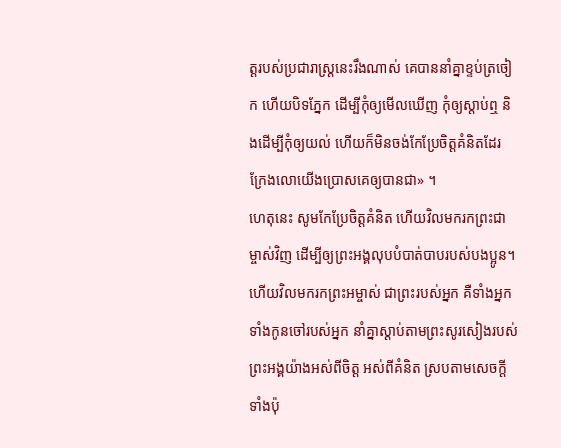ត្តរបស់ប្រជារាស្ត្រនេះរឹងណាស់ គេបាននាំគ្នាខ្ទប់ត្រចៀក ហើយបិទភ្នែក ដើម្បីកុំឲ្យមើលឃើញ កុំឲ្យស្ដាប់ឮ និងដើម្បីកុំឲ្យយល់ ហើយក៏មិនចង់កែប្រែចិត្តគំនិតដែរ ក្រែងលោយើងប្រោសគេឲ្យបានជា» ។
ហេតុនេះ សូមកែប្រែចិត្តគំនិត ហើយវិលមករកព្រះជាម្ចាស់វិញ ដើម្បីឲ្យព្រះអង្គលុបបំបាត់បាបរបស់បងប្អូន។
ហើយវិលមករកព្រះអម្ចាស់ ជាព្រះរបស់អ្នក គឺទាំងអ្នក ទាំងកូនចៅរបស់អ្នក នាំគ្នាស្ដាប់តាមព្រះសូរសៀងរបស់ព្រះអង្គយ៉ាងអស់ពីចិត្ត អស់ពីគំនិត ស្របតាមសេចក្ដីទាំងប៉ុ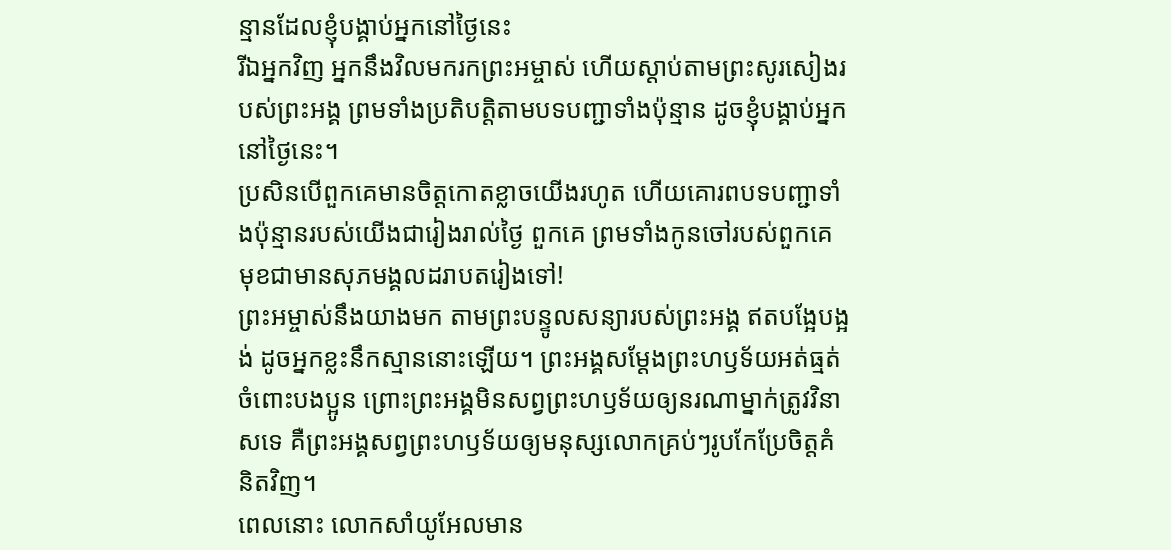ន្មានដែលខ្ញុំបង្គាប់អ្នកនៅថ្ងៃនេះ
រីឯអ្នកវិញ អ្នកនឹងវិលមករកព្រះអម្ចាស់ ហើយស្ដាប់តាមព្រះសូរសៀងរបស់ព្រះអង្គ ព្រមទាំងប្រតិបត្តិតាមបទបញ្ជាទាំងប៉ុន្មាន ដូចខ្ញុំបង្គាប់អ្នកនៅថ្ងៃនេះ។
ប្រសិនបើពួកគេមានចិត្តកោតខ្លាចយើងរហូត ហើយគោរពបទបញ្ជាទាំងប៉ុន្មានរបស់យើងជារៀងរាល់ថ្ងៃ ពួកគេ ព្រមទាំងកូនចៅរបស់ពួកគេ មុខជាមានសុភមង្គលដរាបតរៀងទៅ!
ព្រះអម្ចាស់នឹងយាងមក តាមព្រះបន្ទូលសន្យារបស់ព្រះអង្គ ឥតបង្អែបង្អង់ ដូចអ្នកខ្លះនឹកស្មាននោះឡើយ។ ព្រះអង្គសម្តែងព្រះហឫទ័យអត់ធ្មត់ចំពោះបងប្អូន ព្រោះព្រះអង្គមិនសព្វព្រះហឫទ័យឲ្យនរណាម្នាក់ត្រូវវិនាសទេ គឺព្រះអង្គសព្វព្រះហឫទ័យឲ្យមនុស្សលោកគ្រប់ៗរូបកែប្រែចិត្តគំនិតវិញ។
ពេលនោះ លោកសាំយូអែលមាន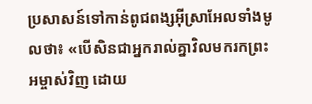ប្រសាសន៍ទៅកាន់ពូជពង្សអ៊ីស្រាអែលទាំងមូលថា៖ «បើសិនជាអ្នករាល់គ្នាវិលមករកព្រះអម្ចាស់វិញ ដោយ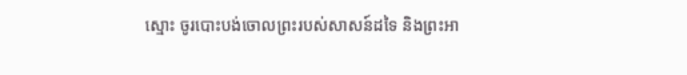ស្មោះ ចូរបោះបង់ចោលព្រះរបស់សាសន៍ដទៃ និងព្រះអា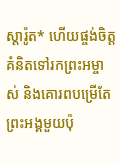ស្តារ៉ូត* ហើយផ្ចង់ចិត្តគំនិតទៅរកព្រះអម្ចាស់ និងគោរពបម្រើតែព្រះអង្គមួយប៉ុ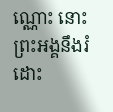ណ្ណោះ នោះព្រះអង្គនឹងរំដោះ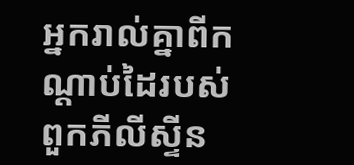អ្នករាល់គ្នាពីកណ្ដាប់ដៃរបស់ពួកភីលីស្ទីន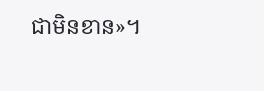ជាមិនខាន»។